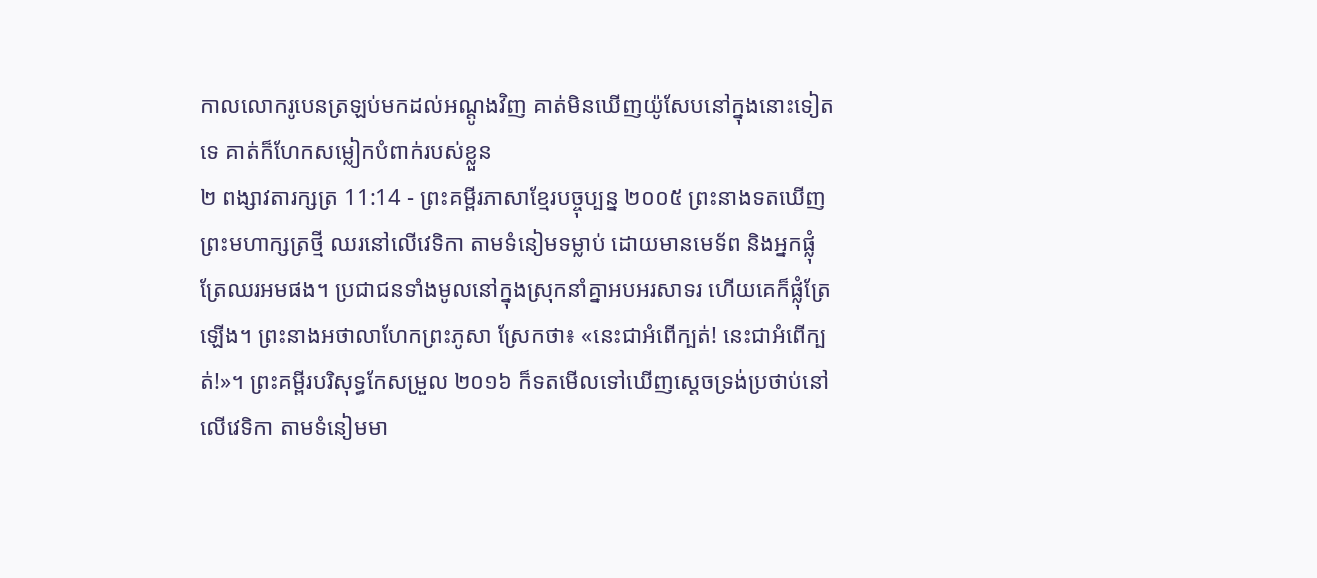កាលលោករូបេនត្រឡប់មកដល់អណ្ដូងវិញ គាត់មិនឃើញយ៉ូសែបនៅក្នុងនោះទៀតទេ គាត់ក៏ហែកសម្លៀកបំពាក់របស់ខ្លួន
២ ពង្សាវតារក្សត្រ 11:14 - ព្រះគម្ពីរភាសាខ្មែរបច្ចុប្បន្ន ២០០៥ ព្រះនាងទតឃើញព្រះមហាក្សត្រថ្មី ឈរនៅលើវេទិកា តាមទំនៀមទម្លាប់ ដោយមានមេទ័ព និងអ្នកផ្លុំត្រែឈរអមផង។ ប្រជាជនទាំងមូលនៅក្នុងស្រុកនាំគ្នាអបអរសាទរ ហើយគេក៏ផ្លុំត្រែឡើង។ ព្រះនាងអថាលាហែកព្រះភូសា ស្រែកថា៖ «នេះជាអំពើក្បត់! នេះជាអំពើក្បត់!»។ ព្រះគម្ពីរបរិសុទ្ធកែសម្រួល ២០១៦ ក៏ទតមើលទៅឃើញស្ដេចទ្រង់ប្រថាប់នៅលើវេទិកា តាមទំនៀមមា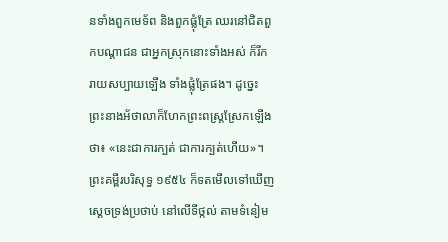នទាំងពួកមេទ័ព និងពួកផ្លុំត្រែ ឈរនៅជិតពួកបណ្ដាជន ជាអ្នកស្រុកនោះទាំងអស់ ក៏រីករាយសប្បាយឡើង ទាំងផ្លុំត្រែផង។ ដូច្នេះ ព្រះនាងអ័ថាលាក៏ហែកព្រះពស្រ្តស្រែកឡើងថា៖ «នេះជាការក្បត់ ជាការក្បត់ហើយ»។ ព្រះគម្ពីរបរិសុទ្ធ ១៩៥៤ ក៏ទតមើលទៅឃើញស្តេចទ្រង់ប្រថាប់ នៅលើទីថ្កល់ តាមទំនៀម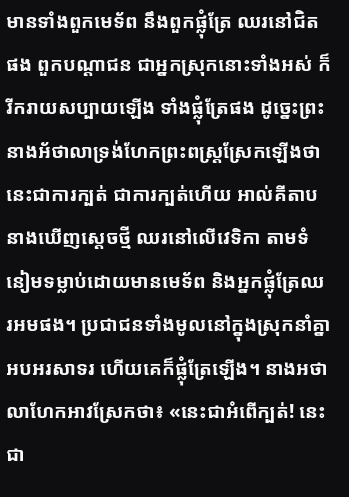មានទាំងពួកមេទ័ព នឹងពួកផ្លុំត្រែ ឈរនៅជិតផង ពួកបណ្តាជន ជាអ្នកស្រុកនោះទាំងអស់ ក៏រីករាយសប្បាយឡើង ទាំងផ្លុំត្រែផង ដូច្នេះព្រះនាងអ័ថាលាទ្រង់ហែកព្រះពស្រ្តស្រែកឡើងថា នេះជាការក្បត់ ជាការក្បត់ហើយ អាល់គីតាប នាងឃើញស្តេចថ្មី ឈរនៅលើវេទិកា តាមទំនៀមទម្លាប់ដោយមានមេទ័ព និងអ្នកផ្លុំត្រែឈរអមផង។ ប្រជាជនទាំងមូលនៅក្នុងស្រុកនាំគ្នាអបអរសាទរ ហើយគេក៏ផ្លុំត្រែឡើង។ នាងអថាលាហែកអាវស្រែកថា៖ «នេះជាអំពើក្បត់! នេះជា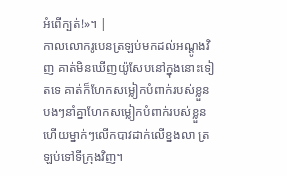អំពើក្បត់!»។ |
កាលលោករូបេនត្រឡប់មកដល់អណ្ដូងវិញ គាត់មិនឃើញយ៉ូសែបនៅក្នុងនោះទៀតទេ គាត់ក៏ហែកសម្លៀកបំពាក់របស់ខ្លួន
បងៗនាំគ្នាហែកសម្លៀកបំពាក់របស់ខ្លួន ហើយម្នាក់ៗលើកបាវដាក់លើខ្នងលា ត្រឡប់ទៅទីក្រុងវិញ។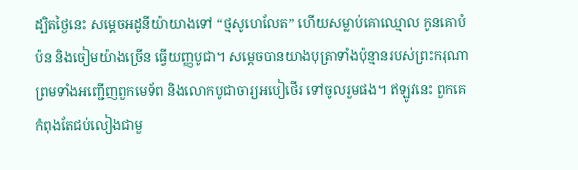ដ្បិតថ្ងៃនេះ សម្ដេចអដូនីយ៉ាយាងទៅ “ថ្មសូហេលែត” ហើយសម្លាប់គោឈ្មោល កូនគោបំប៉ន និងចៀមយ៉ាងច្រើន ធ្វើយញ្ញបូជា។ សម្ដេចបានយាងបុត្រាទាំងប៉ុន្មានរបស់ព្រះករុណា ព្រមទាំងអញ្ជើញពួកមេទ័ព និងលោកបូជាចារ្យអបៀថើរ ទៅចូលរួមផង។ ឥឡូវនេះ ពួកគេកំពុងតែជប់លៀងជាមួ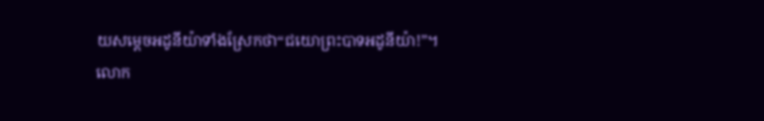យសម្ដេចអដូនីយ៉ាទាំងស្រែកថា“ជយោព្រះបាទអដូនីយ៉ា!”។
លោក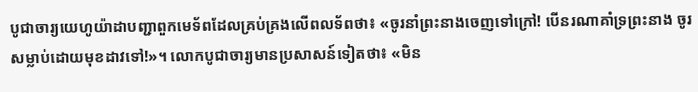បូជាចារ្យយេហូយ៉ាដាបញ្ជាពួកមេទ័ពដែលគ្រប់គ្រងលើពលទ័ពថា៖ «ចូរនាំព្រះនាងចេញទៅក្រៅ! បើនរណាគាំទ្រព្រះនាង ចូរសម្លាប់ដោយមុខដាវទៅ!»។ លោកបូជាចារ្យមានប្រសាសន៍ទៀតថា៖ «មិន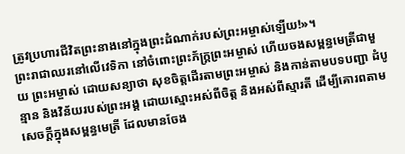ត្រូវប្រហារជីវិតព្រះនាងនៅក្នុងព្រះដំណាក់របស់ព្រះអម្ចាស់ឡើយ!»។
ព្រះរាជាឈរនៅលើវេទិកា នៅចំពោះព្រះភ័ក្ត្រព្រះអម្ចាស់ ហើយចងសម្ពន្ធមេត្រីជាមួយ ព្រះអម្ចាស់ ដោយសន្យាថា សុខចិត្តដើរតាមព្រះអម្ចាស់ និងកាន់តាមបទបញ្ជា ដំបូន្មាន និងវិន័យរបស់ព្រះអង្គ ដោយស្មោះអស់ពីចិត្ត និងអស់ពីស្មារតី ដើម្បីគោរពតាមសេចក្ដីក្នុងសម្ពន្ធមេត្រី ដែលមានចែង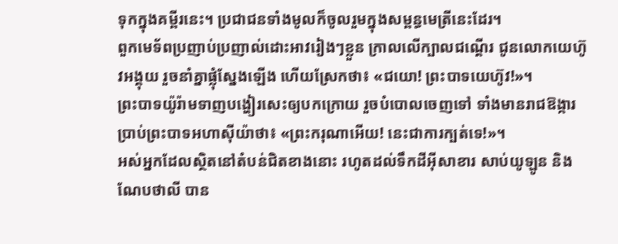ទុកក្នុងគម្ពីរនេះ។ ប្រជាជនទាំងមូលក៏ចូលរួមក្នុងសម្ពន្ធមេត្រីនេះដែរ។
ពួកមេទ័ពប្រញាប់ប្រញាល់ដោះអាវរៀងៗខ្លួន ក្រាលលើក្បាលជណ្ដើរ ជូនលោកយេហ៊ូវអង្គុយ រួចនាំគ្នាផ្លុំស្នែងឡើង ហើយស្រែកថា៖ «ជយោ! ព្រះបាទយេហ៊ូវ!»។
ព្រះបាទយ៉ូរ៉ាមទាញបង្ហៀរសេះឲ្យបកក្រោយ រួចបំបោលចេញទៅ ទាំងមានរាជឱង្ការប្រាប់ព្រះបាទអហាស៊ីយ៉ាថា៖ «ព្រះករុណាអើយ! នេះជាការក្បត់ទេ!»។
អស់អ្នកដែលស្ថិតនៅតំបន់ជិតខាងនោះ រហូតដល់ទឹកដីអ៊ីសាខារ សាប់យូឡូន និងណែបថាលី បាន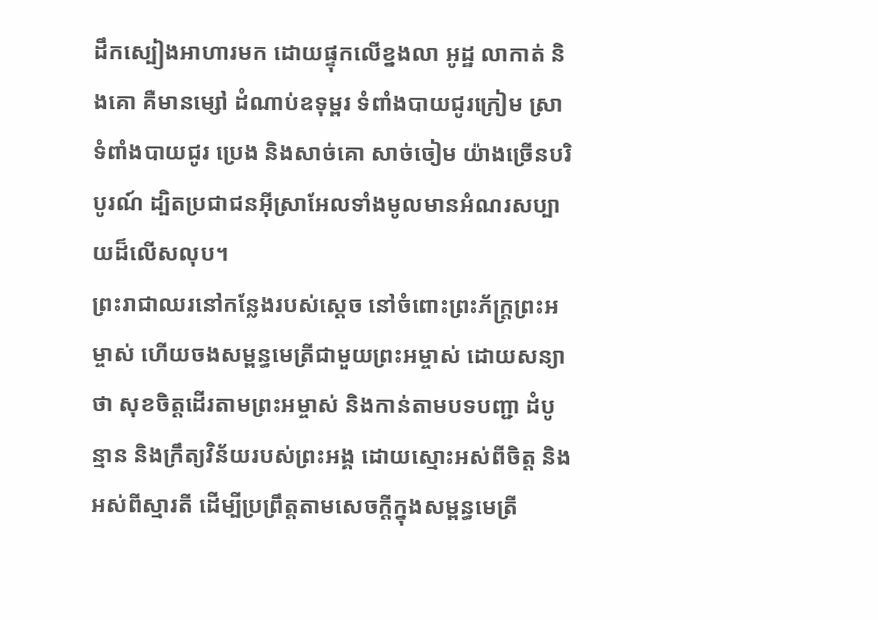ដឹកស្បៀងអាហារមក ដោយផ្ទុកលើខ្នងលា អូដ្ឋ លាកាត់ និងគោ គឺមានម្សៅ ដំណាប់ឧទុម្ពរ ទំពាំងបាយជូរក្រៀម ស្រាទំពាំងបាយជូរ ប្រេង និងសាច់គោ សាច់ចៀម យ៉ាងច្រើនបរិបូរណ៍ ដ្បិតប្រជាជនអ៊ីស្រាអែលទាំងមូលមានអំណរសប្បាយដ៏លើសលុប។
ព្រះរាជាឈរនៅកន្លែងរបស់ស្ដេច នៅចំពោះព្រះភ័ក្ត្រព្រះអម្ចាស់ ហើយចងសម្ពន្ធមេត្រីជាមួយព្រះអម្ចាស់ ដោយសន្យាថា សុខចិត្តដើរតាមព្រះអម្ចាស់ និងកាន់តាមបទបញ្ជា ដំបូន្មាន និងក្រឹត្យវិន័យរបស់ព្រះអង្គ ដោយស្មោះអស់ពីចិត្ត និងអស់ពីស្មារតី ដើម្បីប្រព្រឹត្តតាមសេចក្ដីក្នុងសម្ពន្ធមេត្រី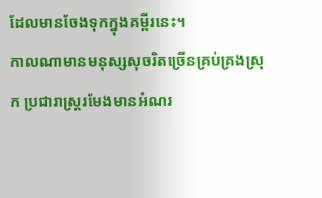ដែលមានចែងទុកក្នុងគម្ពីរនេះ។
កាលណាមានមនុស្សសុចរិតច្រើនគ្រប់គ្រងស្រុក ប្រជារាស្ត្ររមែងមានអំណរ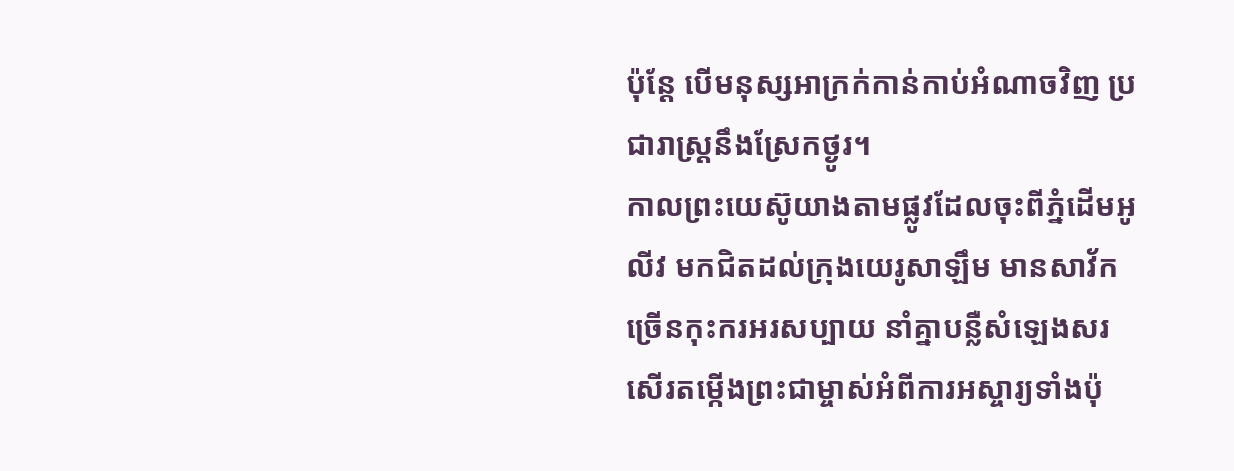ប៉ុន្តែ បើមនុស្សអាក្រក់កាន់កាប់អំណាចវិញ ប្រជារាស្ត្រនឹងស្រែកថ្ងូរ។
កាលព្រះយេស៊ូយាងតាមផ្លូវដែលចុះពីភ្នំដើមអូលីវ មកជិតដល់ក្រុងយេរូសាឡឹម មានសាវ័កច្រើនកុះករអរសប្បាយ នាំគ្នាបន្លឺសំឡេងសរសើរតម្កើងព្រះជាម្ចាស់អំពីការអស្ចារ្យទាំងប៉ុ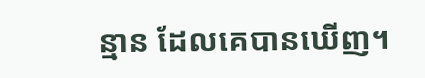ន្មាន ដែលគេបានឃើញ។